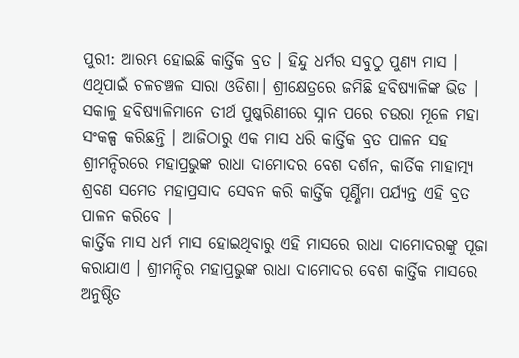ପୁରୀ: ଆରମ୍ଭ ହୋଇଛି କାର୍ତ୍ତିକ ବ୍ରତ । ହିନ୍ଦୁ ଧର୍ମର ସବୁଠୁ ପୁଣ୍ୟ ମାସ । ଏଥିପାଇଁ ଚଳଚଞ୍ଚଳ ସାରା ଓଡିଶା। ଶ୍ରୀକ୍ଷେତ୍ରରେ ଜମିଛି ହବିଷ୍ୟାଳିଙ୍କ ଭିଡ । ସକାଳୁ ହବିଷ୍ୟାଳିମାନେ ତୀର୍ଥ ପୁଷ୍କରିଣୀରେ ସ୍ନାନ ପରେ ଚଉରା ମୂଳେ ମହା ସଂକଳ୍ପ କରିଛନ୍ତି । ଆଜିଠାରୁ ଏକ ମାସ ଧରି କାର୍ତ୍ତିକ ବ୍ରତ ପାଳନ ସହ ଶ୍ରୀମନ୍ଦିରରେ ମହାପ୍ରଭୁଙ୍କ ରାଧା ଦାମୋଦର ବେଶ ଦର୍ଶନ, କାର୍ତିକ ମାହାତ୍ମ୍ୟ ଶ୍ରବଣ ସମେତ ମହାପ୍ରସାଦ ସେବନ କରି କାର୍ତ୍ତିକ ପୂର୍ଣ୍ଣିମା ପର୍ଯ୍ୟନ୍ତ ଏହି ବ୍ରତ ପାଳନ କରିବେ ।
କାର୍ତ୍ତିକ ମାସ ଧର୍ମ ମାସ ହୋଇଥିବାରୁ ଏହି ମାସରେ ରାଧା ଦାମୋଦରଙ୍କୁ ପୂଜା କରାଯାଏ । ଶ୍ରୀମନ୍ଦିର ମହାପ୍ରଭୁଙ୍କ ରାଧା ଦାମୋଦର ବେଶ କାର୍ତ୍ତିକ ମାସରେ ଅନୁଷ୍ଠିତ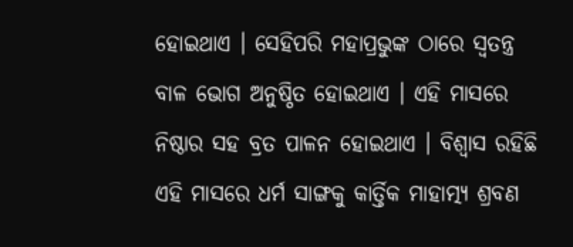ହୋଇଥାଏ । ସେହିପରି ମହାପ୍ରଭୁଙ୍କ ଠାରେ ସ୍ବତନ୍ତ୍ର ବାଳ ଭୋଗ ଅନୁଷ୍ଠିତ ହୋଇଥାଏ । ଏହି ମାସରେ ନିଷ୍ଠାର ସହ ବ୍ରତ ପାଳନ ହୋଇଥାଏ । ବିଶ୍ବାସ ରହିଛି ଏହି ମାସରେ ଧର୍ମ ସାଙ୍ଗକୁ କାର୍ତ୍ତିକ ମାହାତ୍ମ୍ୟ ଶ୍ରବଣ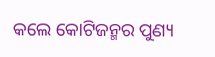କଲେ କୋଟିଜନ୍ମର ପୁଣ୍ୟ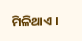ମିଳିଥାଏ ।